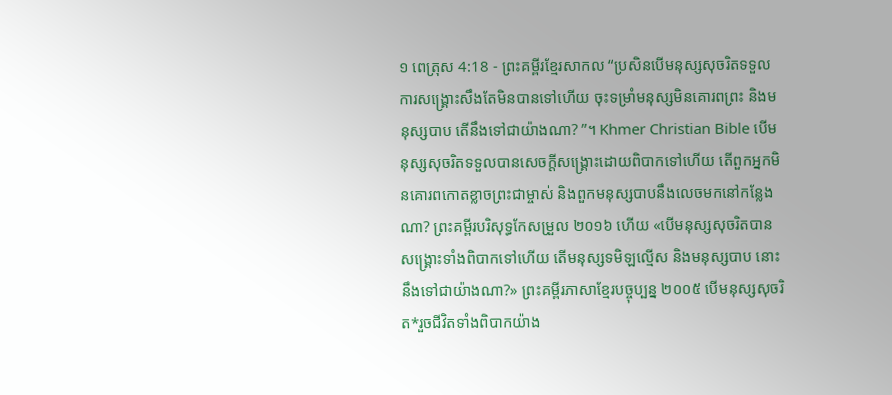១ ពេត្រុស 4:18 - ព្រះគម្ពីរខ្មែរសាកល “ប្រសិនបើមនុស្សសុចរិតទទួលការសង្គ្រោះសឹងតែមិនបានទៅហើយ ចុះទម្រាំមនុស្សមិនគោរពព្រះ និងមនុស្សបាប តើនឹងទៅជាយ៉ាងណា? ”។ Khmer Christian Bible បើមនុស្សសុចរិតទទួលបានសេចក្ដីសង្គ្រោះដោយពិបាកទៅហើយ តើពួកអ្នកមិនគោរពកោតខ្លាចព្រះជាម្ចាស់ និងពួកមនុស្សបាបនឹងលេចមកនៅកន្លែងណា? ព្រះគម្ពីរបរិសុទ្ធកែសម្រួល ២០១៦ ហើយ «បើមនុស្សសុចរិតបានសង្រ្គោះទាំងពិបាកទៅហើយ តើមនុស្សទមិឡល្មើស និងមនុស្សបាប នោះនឹងទៅជាយ៉ាងណា?» ព្រះគម្ពីរភាសាខ្មែរបច្ចុប្បន្ន ២០០៥ បើមនុស្សសុចរិត*រួចជីវិតទាំងពិបាកយ៉ាង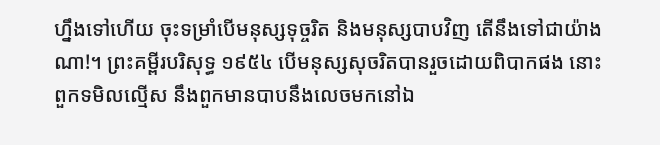ហ្នឹងទៅហើយ ចុះទម្រាំបើមនុស្សទុច្ចរិត និងមនុស្សបាបវិញ តើនឹងទៅជាយ៉ាងណា!។ ព្រះគម្ពីរបរិសុទ្ធ ១៩៥៤ បើមនុស្សសុចរិតបានរួចដោយពិបាកផង នោះពួកទមិលល្មើស នឹងពួកមានបាបនឹងលេចមកនៅឯ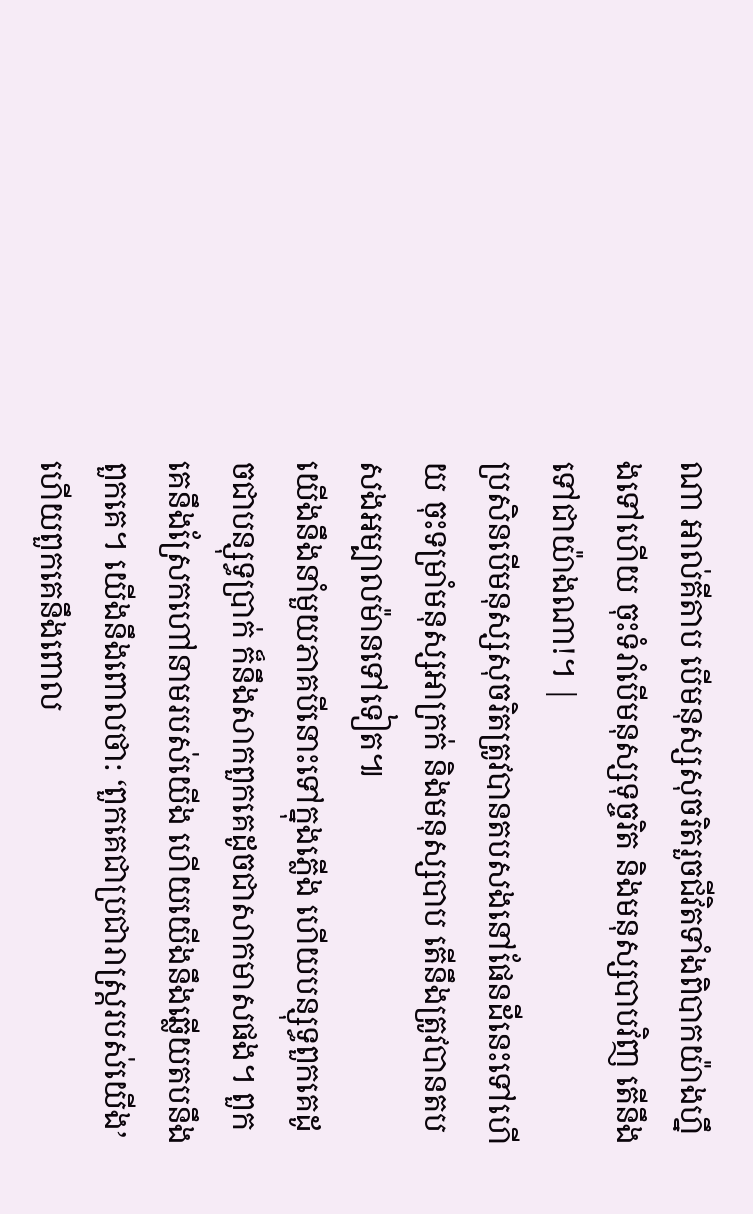ណា អាល់គីតាប បើមនុស្សសុចរិតរួចជីវិតទាំងពិបាកយ៉ាងហ្នឹងទៅហើយ ចុះទំរាំបើមនុស្សទុច្ចរិត និងមនុស្សបាបវិញ តើនឹងទៅជាយ៉ាងណា!។ |
ប្រសិនបើមនុស្សសុចរិតត្រូវបានតបសងនៅផែនដីនេះទៅហើយ ចុះទម្រាំមនុស្សអាក្រក់ និងមនុស្សបាប តើនឹងត្រូវបានតបសងអម្បាលម៉ានទៅទៀត៕
យើងនឹងនាំមួយភាគបីនោះទៅក្នុងភ្លើង ហើយបន្សុទ្ធពួកគេដូចជាបន្សុទ្ធប្រាក់ ក៏នឹងសាកពួកគេដូចជាសាកមាសផង។ ពួកគេនឹងស្រែកហៅនាមរបស់យើង ហើយយើងនឹងឆ្លើយតបនឹងពួកគេ។ យើងនឹងពោលថា: ‘ពួកគេជាប្រជារាស្ត្ររបស់យើង’ ហើយពួកគេនឹងពោល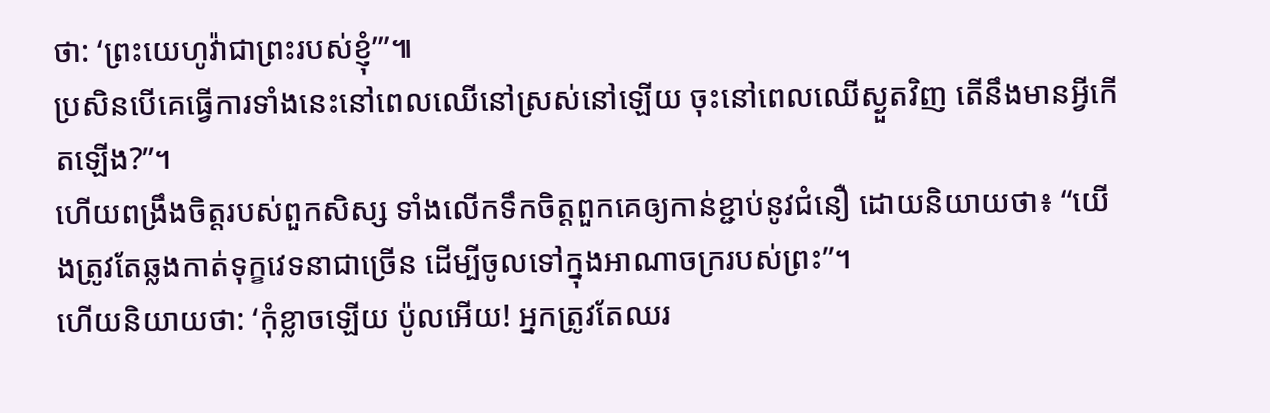ថា: ‘ព្រះយេហូវ៉ាជាព្រះរបស់ខ្ញុំ’”៕
ប្រសិនបើគេធ្វើការទាំងនេះនៅពេលឈើនៅស្រស់នៅឡើយ ចុះនៅពេលឈើស្ងួតវិញ តើនឹងមានអ្វីកើតឡើង?”។
ហើយពង្រឹងចិត្តរបស់ពួកសិស្ស ទាំងលើកទឹកចិត្តពួកគេឲ្យកាន់ខ្ជាប់នូវជំនឿ ដោយនិយាយថា៖ “យើងត្រូវតែឆ្លងកាត់ទុក្ខវេទនាជាច្រើន ដើម្បីចូលទៅក្នុងអាណាចក្ររបស់ព្រះ”។
ហើយនិយាយថា: ‘កុំខ្លាចឡើយ ប៉ូលអើយ! អ្នកត្រូវតែឈរ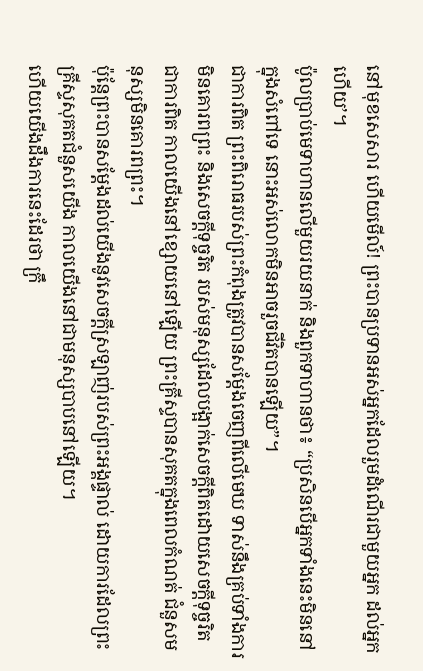នៅមុខសេសារ ហើយមើល៍! ព្រះបានប្រទានអស់អ្នកដែលរួមដំណើរជាមួយអ្នក ដល់អ្នកហើយ’។
ប៉ូលប្រាប់មេទាហានលើមួយរយនាក់ និងពួកទាហានថា៖ “ប្រសិនបើអ្នកទាំងនេះមិននៅក្នុងសំពៅទេ នោះអស់លោកមិនអាចរួចជីវិតបានឡើយ”។
ជាការពិត ព្រះពិរោធរបស់ព្រះកំពុងត្រូវបានសម្ដែងចេញពីលើមេឃ ទាស់នឹងគ្រប់ទាំងការមិនគោរពព្រះ និងសេចក្ដីទុច្ចរិត របស់មនុស្សដែលបង្អាក់សេចក្ដីពិតដោយសេចក្ដីទុច្ចរិត
ជាការពិត កាលយើងនៅខ្សោយនៅឡើយ ព្រះគ្រីស្ទបានសុគតក្នុងពេលកំណត់ ជំនួសមនុស្សមិនគោរពព្រះ។
ប៉ុន្តែព្រះបានសម្ដែងដល់យើងនូវសេចក្ដីស្រឡាញ់របស់ព្រះអង្គផ្ទាល់ ដោយការដែលព្រះគ្រីស្ទសុគតជំនួសយើង កាលយើងនៅជាមនុស្សបាបនៅឡើយ។
ហើយយើងដឹងការនេះដែរថា ក្រឹ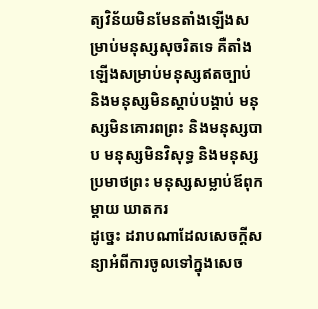ត្យវិន័យមិនមែនតាំងឡើងសម្រាប់មនុស្សសុចរិតទេ គឺតាំងឡើងសម្រាប់មនុស្សឥតច្បាប់ និងមនុស្សមិនស្ដាប់បង្គាប់ មនុស្សមិនគោរពព្រះ និងមនុស្សបាប មនុស្សមិនវិសុទ្ធ និងមនុស្សប្រមាថព្រះ មនុស្សសម្លាប់ឪពុកម្ដាយ ឃាតករ
ដូច្នេះ ដរាបណាដែលសេចក្ដីសន្យាអំពីការចូលទៅក្នុងសេច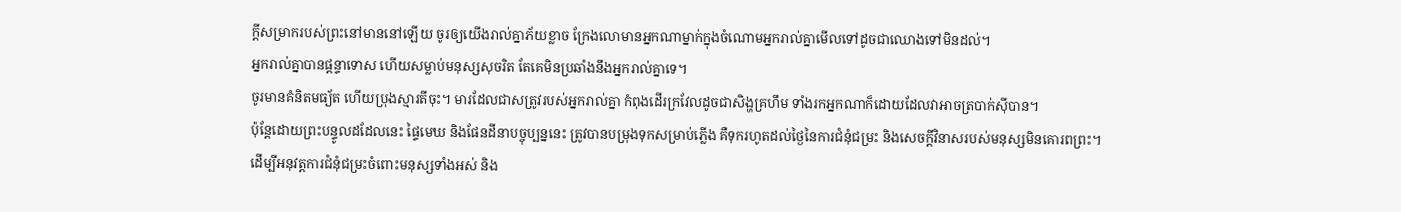ក្ដីសម្រាករបស់ព្រះនៅមាននៅឡើយ ចូរឲ្យយើងរាល់គ្នាភ័យខ្លាច ក្រែងលោមានអ្នកណាម្នាក់ក្នុងចំណោមអ្នករាល់គ្នាមើលទៅដូចជាឈោងទៅមិនដល់។
អ្នករាល់គ្នាបានផ្ដន្ទាទោស ហើយសម្លាប់មនុស្សសុចរិត តែគេមិនប្រឆាំងនឹងអ្នករាល់គ្នាទេ។
ចូរមានគំនិតមធ្យ័ត ហើយប្រុងស្មារតីចុះ។ មារដែលជាសត្រូវរបស់អ្នករាល់គ្នា កំពុងដើរក្រវែលដូចជាសិង្ហគ្រហឹម ទាំងរកអ្នកណាក៏ដោយដែលវាអាចត្របាក់ស៊ីបាន។
ប៉ុន្តែដោយព្រះបន្ទូលដដែលនេះ ផ្ទៃមេឃ និងផែនដីនាបច្ចុប្បន្ននេះ ត្រូវបានបម្រុងទុកសម្រាប់ភ្លើង គឺទុករហូតដល់ថ្ងៃនៃការជំនុំជម្រះ និងសេចក្ដីវិនាសរបស់មនុស្សមិនគោរពព្រះ។
ដើម្បីអនុវត្តការជំនុំជម្រះចំពោះមនុស្សទាំងអស់ និង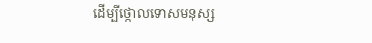ដើម្បីថ្កោលទោសមនុស្ស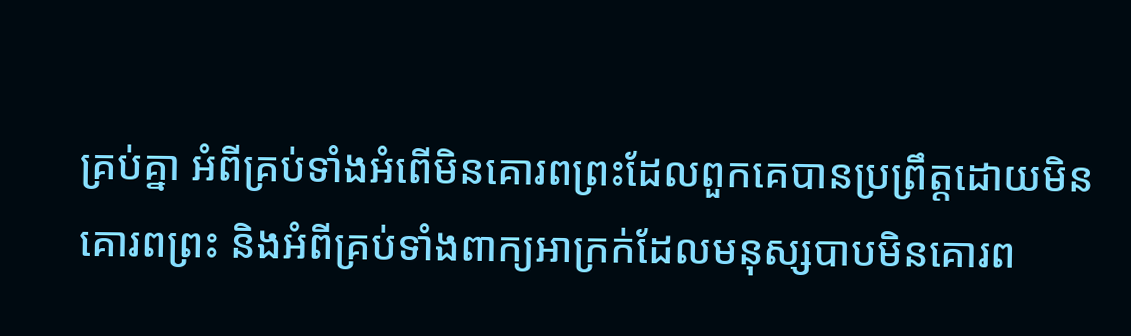គ្រប់គ្នា អំពីគ្រប់ទាំងអំពើមិនគោរពព្រះដែលពួកគេបានប្រព្រឹត្តដោយមិនគោរពព្រះ និងអំពីគ្រប់ទាំងពាក្យអាក្រក់ដែលមនុស្សបាបមិនគោរព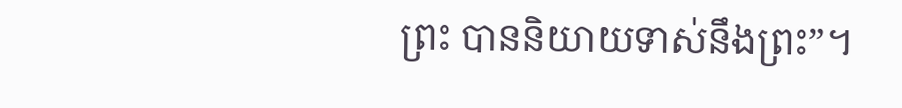ព្រះ បាននិយាយទាស់នឹងព្រះ”។